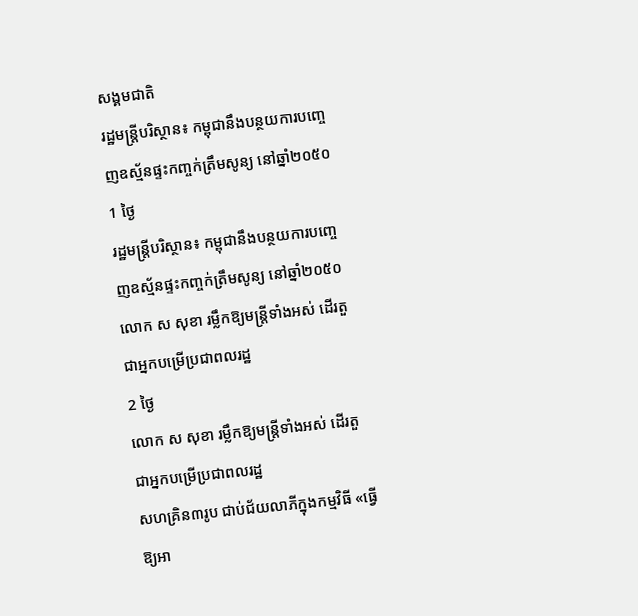សង្គមជាតិ
រដ្ឋមន្ត្រីបរិស្ថាន៖ កម្ពុជានឹងបន្ថយការបញ្ចេញឧស្ម័នផ្ទះកញ្ចក់ត្រឹមសូន្យ នៅឆ្នាំ២០៥០
1 ថ្ងៃ
រដ្ឋមន្ត្រីបរិស្ថាន៖ កម្ពុជានឹងបន្ថយការបញ្ចេញឧស្ម័នផ្ទះកញ្ចក់ត្រឹមសូន្យ នៅឆ្នាំ២០៥០
លោក ស សុខា រម្លឹកឱ្យមន្ត្រីទាំងអស់ ដើរតួជាអ្នកបម្រើប្រជាពលរដ្ឋ
2 ថ្ងៃ
លោក ស សុខា រម្លឹកឱ្យមន្ត្រីទាំងអស់ ដើរតួជាអ្នកបម្រើប្រជាពលរដ្ឋ
សហគ្រិន៣រូប ជាប់ជ័យលាភីក្នុងកម្មវិធី «ធ្វើឱ្យអា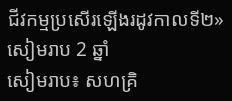ជីវកម្មប្រសើរឡើងរដូវកាលទី២»
សៀមរាប 2 ឆ្នាំ
សៀមរាប៖ សហគ្រិ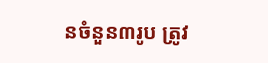នចំនួន៣រូប ត្រូវ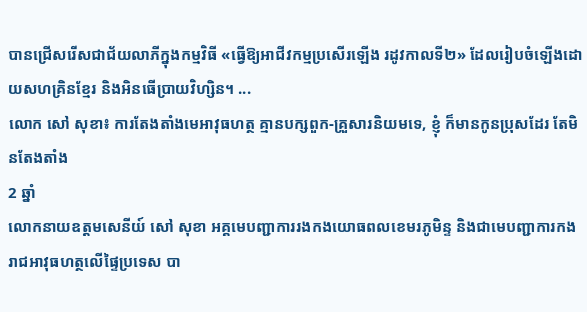បានជ្រើសរើសជាជ័យលាភីក្នុងកម្មវិធី «ធ្វើឱ្យអាជីវកម្មប្រសើរឡើង រដូវកាលទី២» ដែលរៀបចំឡើងដោយសហគ្រិនខ្មែរ និងអិនធើប្រាយវិហ្សិន។ ...
លោក សៅ សុខា៖ ការតែងតាំងមេអាវុធហត្ថ គ្មានបក្សពួក-គ្រួសារនិយមទេ, ខ្ញុំ ក៏មានកូនប្រុសដែរ តែមិនតែងតាំង
2 ឆ្នាំ
លោកនាយឧត្តមសេនីយ៍ សៅ សុខា អគ្គមេបញ្ជាការរងកងយោធពលខេមរភូមិន្ទ និងជាមេបញ្ជាការកងរាជអាវុធហត្ថលើផ្ទៃប្រទេស បា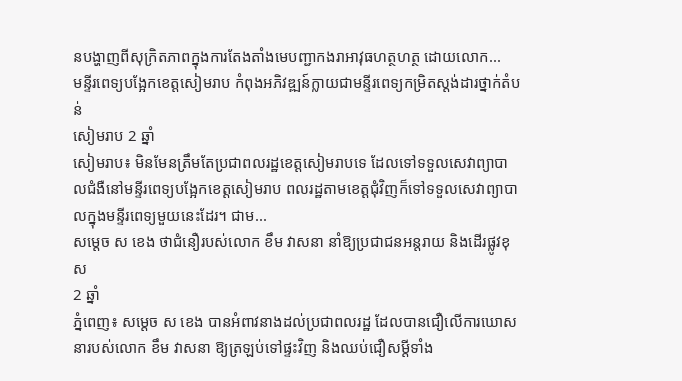នបង្ហាញពីសុក្រិតភាពក្នុងការតែងតាំងមេបញ្ជាកងរាអាវុធហត្ថហត្ថ ដោយលោក...
មន្ទីរពេទ្យបង្អែកខេត្តសៀមរាប កំពុងអភិវឌ្ឍន៍ក្លាយជាមន្ទីរពេទ្យកម្រិតស្ដង់ដារថ្នាក់តំបន់
សៀមរាប 2 ឆ្នាំ
សៀមរាប៖ មិនមែនត្រឹមតែប្រជាពលរដ្ឋខេត្តសៀមរាបទេ ដែលទៅទទួលសេវាព្យាបាលជំងឺនៅមន្ទីរពេទ្យបង្អែកខេត្តសៀមរាប ពលរដ្ឋតាមខេត្តជុំវិញក៏ទៅទទួលសេវាព្យាបាលក្នុងមន្ទីរពេទ្យមួយនេះដែរ។ ជាម...
សម្ដេច ស ខេង ថាជំនឿរបស់លោក ខឹម វាសនា នាំឱ្យប្រជាជនអន្តរាយ និងដើរផ្លូវខុស
2 ឆ្នាំ
ភ្នំពេញ៖ សម្ដេច ស ខេង បានអំពាវនាងដល់ប្រជាពលរដ្ឋ ដែលបានជឿលើការឃោសនារបស់លោក ខឹម វាសនា ឱ្យត្រឡប់ទៅផ្ទះវិញ និងឈប់ជឿសម្ដីទាំង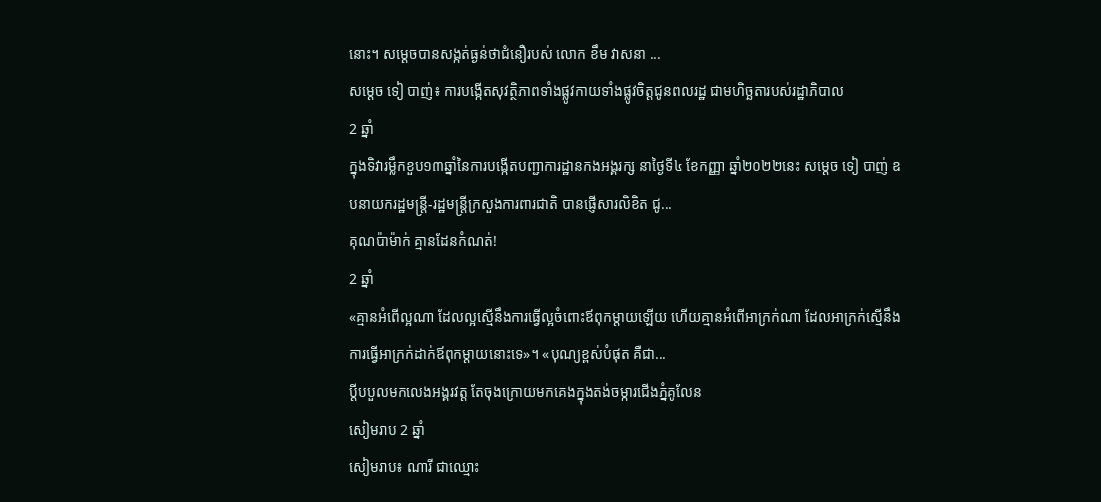នោះ។ សម្ដេចបានសង្កត់ធ្ងន់ថាជំនឿរបស់ លោក ខឹម វាសនា ...
សម្តេច ទៀ បាញ់៖ ការបង្កើតសុវត្ថិភាពទាំងផ្លូវកាយទាំងផ្លូវចិត្តជូនពលរដ្ឋ ជាមហិច្ឆតារបស់រដ្ឋាភិបាល
2 ឆ្នាំ
ក្នុងទិវារម្លឹកខួប១៣ឆ្នាំនៃការបង្កើតបញ្ជាការដ្ឋានកងអង្គរក្ស នាថ្ងៃទី៤ ខែកញ្ញា ឆ្នាំ២០២២នេះ សម្តេច ទៀ បាញ់ ឧបនាយករដ្ឋមន្រ្តី-រដ្ឋមន្រ្តីក្រសួងការពារជាតិ បានផ្ញើសារលិខិត ជូ...
គុណប៉ាម៉ាក់ គ្មានដែនកំណត់!
2 ឆ្នាំ
«គ្មានអំពើល្អណា ដែលល្អស្មើនឹងការធ្វើល្អចំពោះឪពុកម្តាយឡើយ ហើយគ្មានអំពើអាក្រក់ណា ដែលអាក្រក់ស្មើនឹងការធ្វើអាក្រក់ដាក់ឪពុកម្តាយនោះទេ»។ «បុណ្យខ្ពស់បំផុត គឺជា...
ប្ដីបបួលមកលេងអង្គរវត្ត តែចុងក្រោយមកគេងក្នុងតង់ចម្ការជើងភ្នំគូលែន
សៀមរាប 2 ឆ្នាំ
សៀមរាប៖ ណារី ជាឈ្មោះ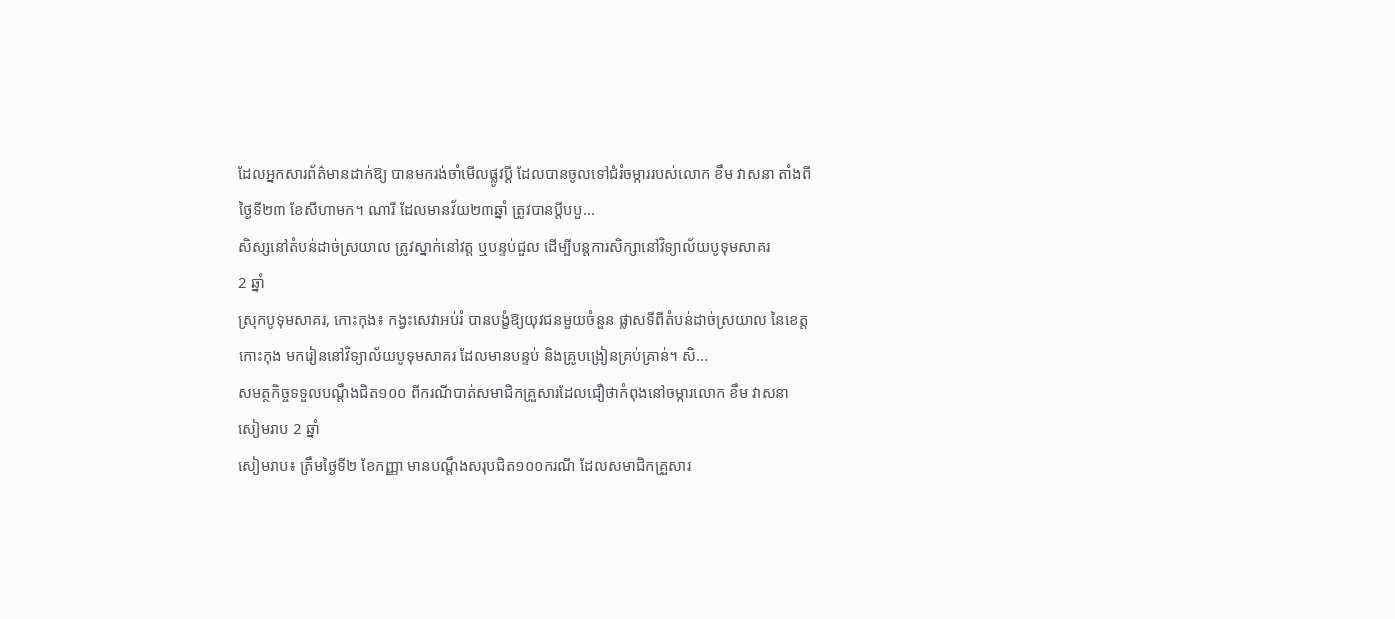ដែលអ្នកសារព័ត៌មានដាក់ឱ្យ បានមករង់ចាំមើលផ្លូវប្ដី ដែលបានចូលទៅជំរំចម្ការរបស់លោក ខឹម វាសនា តាំងពីថ្ងៃទី២៣ ខែសីហាមក។ ណារី ដែលមានវ័យ២៣ឆ្នាំ ត្រូវបានប្ដីបបួ...
សិស្សនៅតំបន់ដាច់ស្រយាល ត្រូវស្នាក់នៅវត្ត ឬបន្ទប់ជួល ដើម្បីបន្តការសិក្សានៅវិទ្យាល័យបូទុមសាគរ
2 ឆ្នាំ
ស្រុកបូទុមសាគរ, កោះកុង៖ កង្វះសេវាអប់រំ បានបង្ខំឱ្យយុវជនមួយចំនួន ផ្លាសទីពីតំបន់ដាច់ស្រយាល នៃខេត្តកោះកុង មករៀននៅវិទ្យាល័យបូទុមសាគរ ដែលមានបន្ទប់ និងគ្រូបង្រៀនគ្រប់គ្រាន់។ សិ...
សមត្ថកិច្ចទទួលបណ្ដឹងជិត១០០ ពីករណីបាត់សមាជិកគ្រួសារដែលជឿថាកំពុងនៅចម្ការលោក ខឹម វាសនា
សៀមរាប 2 ឆ្នាំ
សៀមរាប៖ ត្រឹមថ្ងៃទី២ ខែកញ្ញា មានបណ្ដឹងសរុបជិត១០០ករណី ដែលសមាជិកគ្រួសារ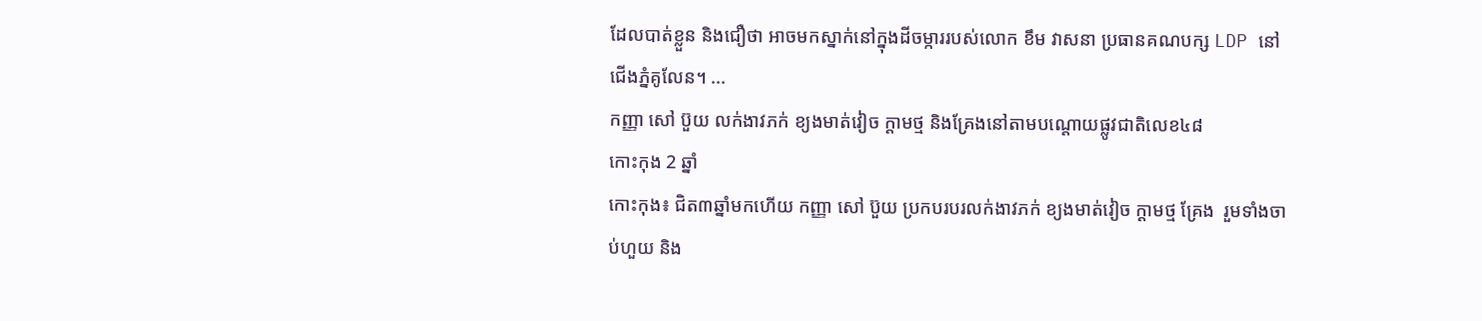ដែលបាត់ខ្លួន និងជឿថា អាចមកស្នាក់នៅក្នុងដីចម្ការរបស់លោក ខឹម វាសនា ប្រធានគណបក្ស LDP នៅជើងភ្នំគូលែន។ ...
កញ្ញា សៅ ប៊ួយ លក់ងាវភក់ ខ្យងមាត់វៀច ក្តាមថ្ម និងគ្រែងនៅតាមបណ្តោយផ្លូវជាតិលេខ៤៨
កោះកុង 2 ឆ្នាំ
កោះកុង៖ ជិត៣ឆ្នាំមកហើយ កញ្ញា សៅ ប៊ួយ ប្រកបរបរលក់ងាវភក់ ខ្យងមាត់វៀច ក្ដាមថ្ម គ្រែង  រួមទាំងចាប់ហួយ និង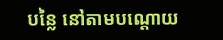បន្លៃ នៅតាមបណ្តោយ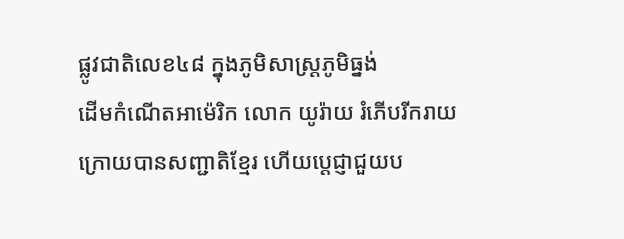ផ្លូវជាតិលេខ៤៨ ក្នុងភូមិសាស្ត្រភូមិធ្នង់
ដើមកំណើតអាម៉េរិក លោក យូរ៉ាយ រំភើបរីករាយក្រោយបានសញ្ជាតិខ្មែរ ហើយប្តេជ្ញាជួយប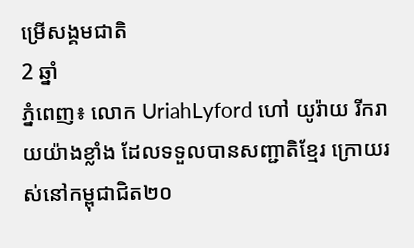ម្រើសង្គមជាតិ
2 ឆ្នាំ
ភ្នំពេញ៖ លោក UriahLyford ហៅ យូរ៉ាយ រីករាយយ៉ាងខ្លាំង ដែលទទួលបានសញ្ជាតិខ្មែរ ក្រោយរស់នៅកម្ពុជាជិត២០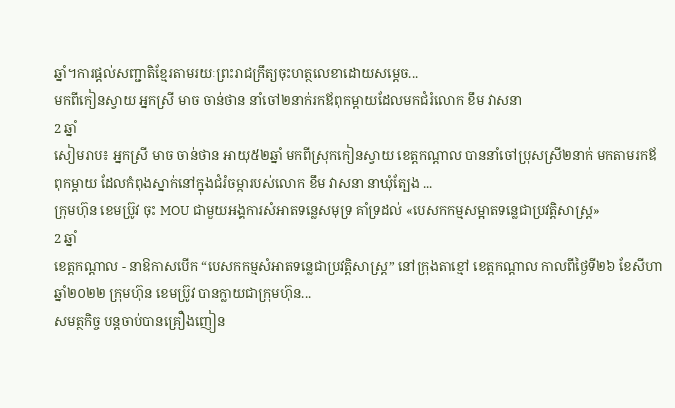ឆ្នាំ។ការផ្តល់សញ្ជាតិខ្មែរតាមរយៈព្រះរាជក្រឹត្យចុះហត្ថលេខាដោយសម្តេច...
មកពីកៀនស្វាយ អ្នកស្រី មាច ចាន់ថាន នាំចៅ២នាក់រកឪពុកម្ដាយដែលមកជំរំលោក ខឹម វាសនា
2 ឆ្នាំ
សៀមរាប៖ អ្នកស្រី មាច ចាន់ថាន អាយុ៥២ឆ្នាំ មកពីស្រុកកៀនស្វាយ ខេត្តកណ្ដាល បាននាំចៅប្រុសស្រី២នាក់ មកតាមរកឪពុកម្ដាយ ដែលកំពុងស្នាក់នៅក្នុងជំរំចម្ការបស់លោក ខឹម វាសនា នាឃុំត្បែង ...
ក្រុមហ៊ុន ខេមប្រ៊ូវ ចុះ MOU ជាមួយអង្គការសំអាតទន្លេសមុទ្រ គាំទ្រដល់ «បេសកកម្មសម្អាតទន្លេជាប្រវត្តិសាស្រ្ដ»
2 ឆ្នាំ
ខេត្តកណ្តាល - នាឱកាសបើក “បេសកកម្មសំអាតទន្លេជាប្រវត្តិសាស្រ្ត” នៅក្រុងតាខ្មៅ ខេត្តកណ្តាល កាលពីថ្ងៃទី២៦ ខែសីហា ឆ្នាំ២០២២ ក្រុមហ៊ុន ខេមប្រ៊ូវ បានក្លាយជាក្រុមហ៊ុន...
សមត្ថកិច្ច បន្តចាប់បានគ្រឿងញៀន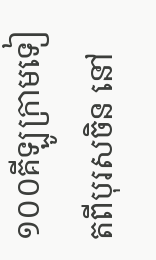១០០គីឡូក្រាមទៀតពីបុរសចិន នៅ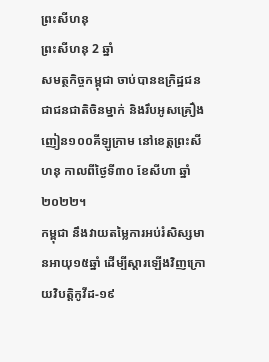ព្រះសីហនុ
ព្រះសីហនុ 2 ឆ្នាំ
សមត្ថកិច្ចកម្ពុជា ចាប់បានឧក្រិដ្ឋជនជាជនជាតិចិនម្នាក់ និងរឹបអូសគ្រឿងញៀន១០០គីឡូក្រាម នៅខេត្តព្រះសីហនុ កាលពីថ្ងៃទី៣០ ខែសីហា ឆ្នាំ២០២២។
កម្ពុជា នឹងវាយតម្លៃការអប់រំសិស្សមានអាយុ១៥ឆ្នាំ ដើម្បីស្តារឡើងវិញក្រោយវិបត្តិកូវីដ-១៩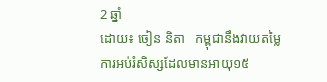2 ឆ្នាំ
ដោយ៖ ចៀន និតា   កម្ពុជានឹងវាយតម្លៃការអប់រំសិស្សដែលមានអាយុ១៥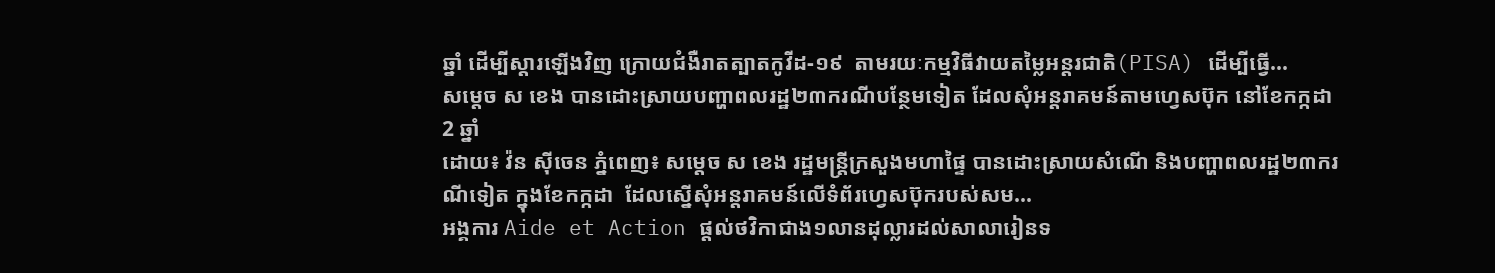ឆ្នាំ ដើម្បីស្តារឡើងវិញ ក្រោយជំងឺរាតត្បាតកូវីដ-១៩  តាមរយៈកម្មវិធីវាយតម្លៃអន្តរជាតិ(PISA) ដើម្បីធ្វើ...
សម្តេច ស ខេង បានដោះស្រាយបញ្ហាពលរដ្ឋ២៣ករណីបន្ថែមទៀត ដែលសុំអន្តរាគមន៍តាមហ្វេសប៊ុក នៅខែកក្កដា
2 ឆ្នាំ
ដោយ៖ វ៉ន ស៊ីចេន ភ្នំពេញ៖ សម្តេច ស ខេង រដ្ឋមន្ត្រីក្រសួងមហាផ្ទៃ បានដោះស្រាយសំណើ និងបញ្ហាពលរដ្ឋ២៣ករណីទៀត ក្នុងខែកក្កដា  ដែលស្នើសុំអន្តរាគមន៍លើទំព័រហ្វេសប៊ុករបស់សម...
អង្គការ Aide et Action ផ្តល់ថវិកាជាង១លានដុល្លារដល់សាលារៀនទ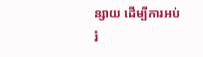ន្សាយ ដើម្បីការអប់រំ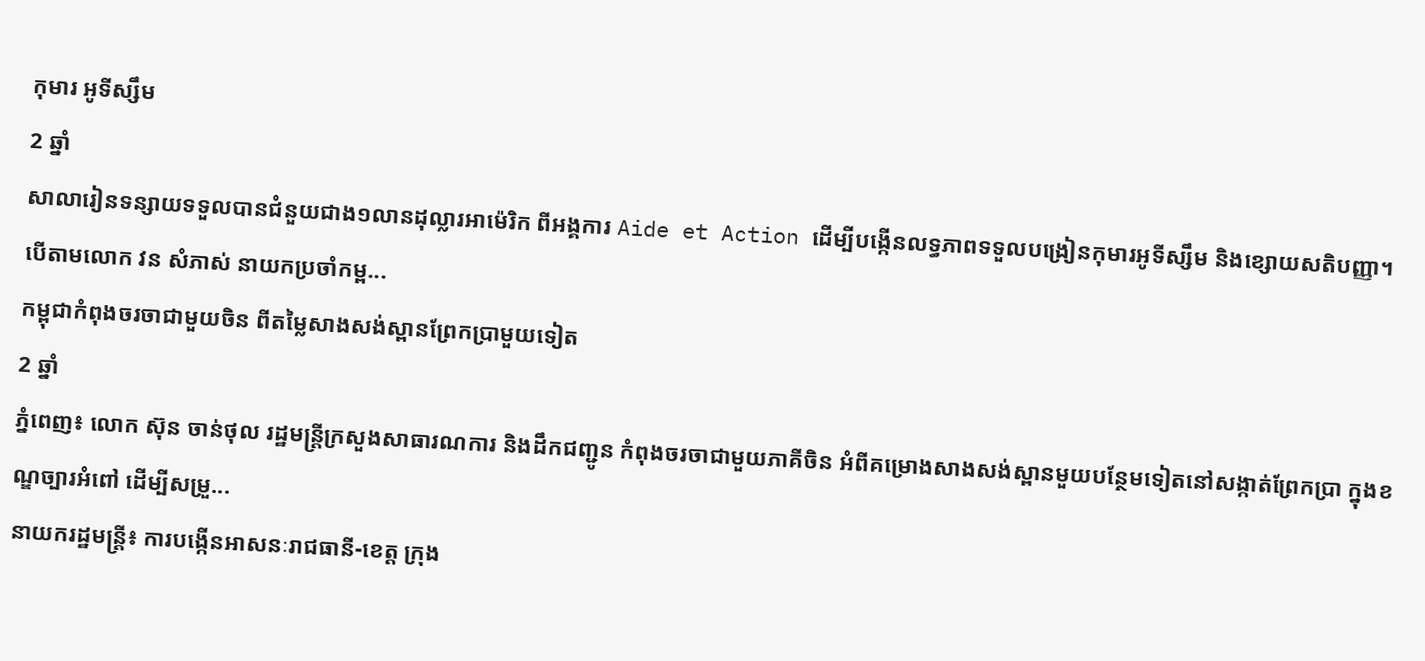កុមារ អូទីស្សឹម
2 ឆ្នាំ
សាលារៀនទន្សាយទទួលបានជំនួយជាង១លានដុល្លារអាម៉េរិក ពីអង្គការ Aide et Action ដើម្បីបង្កើនលទ្ធភាពទទួលបង្រៀនកុមារអូទីស្សឹម និងខ្សោយសតិបញ្ញា។ បើតាមលោក វន សំភាស់ នាយកប្រចាំកម្ព...
កម្ពុជាកំពុងចរចាជាមួយចិន ពីតម្លៃសាងសង់ស្ពានព្រែកប្រាមួយទៀត
2 ឆ្នាំ
ភ្នំពេញ៖ លោក ស៊ុន ចាន់ថុល រដ្ឋមន្រ្តីក្រសួងសាធារណការ និងដឹកជញ្ជូន កំពុងចរចាជាមួយភាគីចិន អំពីគម្រោងសាងសង់ស្ពានមួយបន្ថែមទៀតនៅសង្កាត់ព្រែកប្រា ក្នុងខណ្ឌច្បារអំពៅ ដើម្បីសម្រួ...
នាយករដ្ឋមន្ត្រី៖ ការបង្កើនអាសនៈរាជធានី-ខេត្ត ក្រុង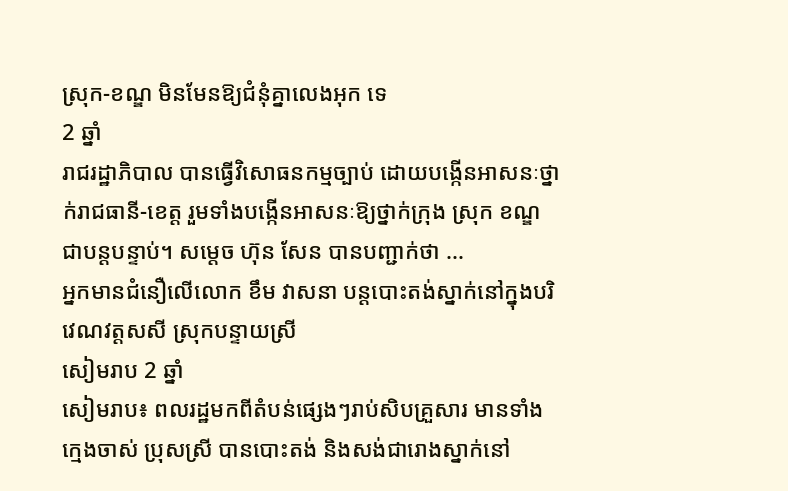ស្រុក-ខណ្ឌ មិនមែនឱ្យជំនុំគ្នាលេងអុក ទេ
2 ឆ្នាំ
រាជរដ្ឋាភិបាល បានធ្វើវិសោធនកម្មច្បាប់ ដោយបង្កើនអាសនៈថ្នាក់រាជធានី-ខេត្ត រួមទាំងបង្កើនអាសនៈឱ្យថ្នាក់ក្រុង ស្រុក ខណ្ឌ  ជាបន្តបន្ទាប់។ សម្តេច ហ៊ុន សែន បានបញ្ជាក់ថា ...
អ្នកមានជំនឿលើលោក ខឹម វាសនា បន្តបោះតង់ស្នាក់នៅក្នុងបរិវេណវត្តសសី ស្រុកបន្ទាយស្រី
សៀមរាប 2 ឆ្នាំ
សៀមរាប៖ ពលរដ្ឋមកពីតំបន់ផ្សេងៗរាប់សិបគ្រួសារ មានទាំងក្មេងចាស់ ប្រុសស្រី បានបោះតង់ និងសង់ជារោងស្នាក់នៅ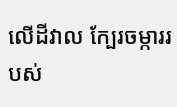លើដីវាល ក្បែរចម្ការរបស់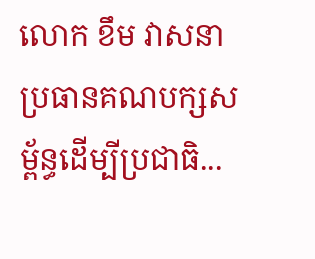លោក ខឹម វាសនា ប្រធានគណបក្សសម្ព័ន្ធដើម្បីប្រជាធិ...